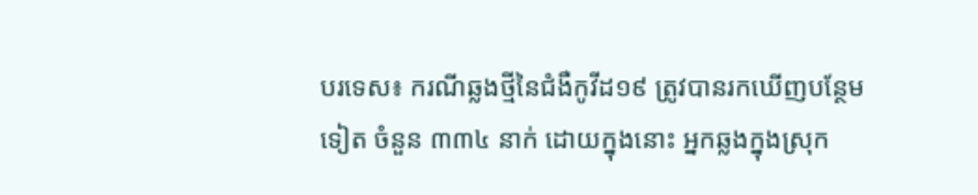បរទេស៖ ករណីឆ្លងថ្មីនៃជំងឺកូវីដ១៩ ត្រូវបានរកឃើញបន្ថែមទៀត ចំនួន ៣៣៤ នាក់ ដោយក្នុងនោះ អ្នកឆ្លងក្នុងស្រុក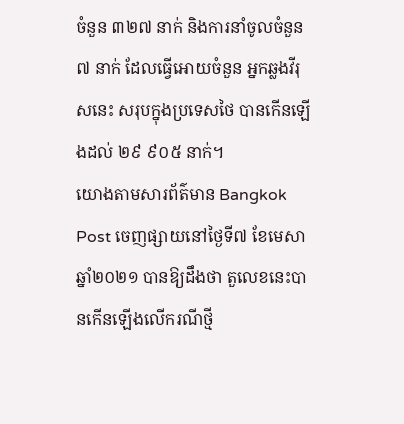ចំនួន ៣២៧ នាក់ និងការនាំចូលចំនួន ៧ នាក់ ដែលធ្វើអោយចំនួន អ្នកឆ្លងវីរុសនេះ សរុបក្នុងប្រទេសថៃ បានកើនឡើងដល់ ២៩ ៩០៥ នាក់។
យោងតាមសារព័ត៌មាន Bangkok Post ចេញផ្សាយនៅថ្ងៃទី៧ ខែមេសា ឆ្នាំ២០២១ បានឱ្យដឹងថា តួលេខនេះបានកើនឡើងលើករណីថ្មី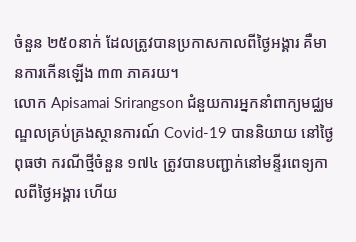ចំនួន ២៥០នាក់ ដែលត្រូវបានប្រកាសកាលពីថ្ងៃអង្គារ គឺមានការកើនឡើង ៣៣ ភាគរយ។
លោក Apisamai Srirangson ជំនួយការអ្នកនាំពាក្យមជ្ឈមណ្ឌលគ្រប់គ្រងស្ថានការណ៍ Covid-19 បាននិយាយ នៅថ្ងៃពុធថា ករណីថ្មីចំនួន ១៧៤ ត្រូវបានបញ្ជាក់នៅមន្ទីរពេទ្យកាលពីថ្ងៃអង្គារ ហើយ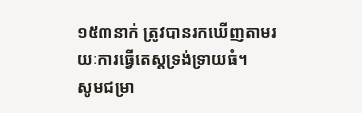១៥៣នាក់ ត្រូវបានរកឃើញតាមរយៈការធ្វើតេស្តទ្រង់ទ្រាយធំ។
សូមជម្រា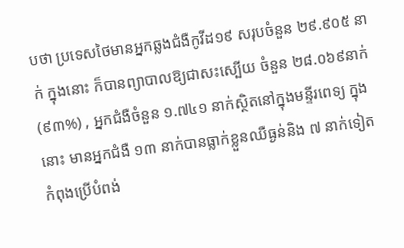បថា ប្រទេសថៃមានអ្នកឆ្លងជំងឺកូវីដ១៩ សរុបចំនួន ២៩.៩០៥ នាក់ ក្នុងនោះ ក៏បានព្យាបាលឱ្យជាសះស្បើយ ចំនួន ២៨.០៦៩នាក់ (៩៣%) , អ្នកជំងឺចំនួន ១.៧៤១ នាក់ស្ថិតនៅក្នុងមន្ទីរពេទ្យ ក្នុងនោះ មានអ្នកជំងឺ ១៣ នាក់បានធ្លាក់ខ្លួនឈឺធ្ងន់និង ៧ នាក់ទៀតកំពុងប្រើបំពង់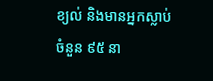ខ្យល់ និងមានអ្នកស្លាប់ចំនួន ៩៥ នា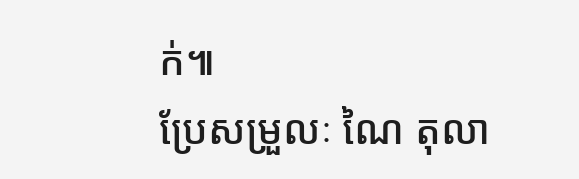ក់៕
ប្រែសម្រួលៈ ណៃ តុលា